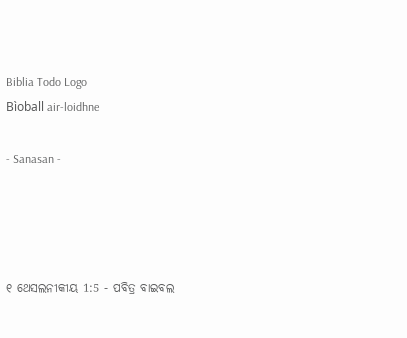Biblia Todo Logo
Bìoball air-loidhne

- Sanasan -




୧ ଥେସଲନୀକୀୟ 1:5 - ପବିତ୍ର ବାଇବଲ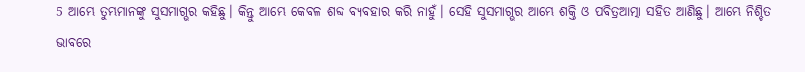5 ଆମ୍ଭେ ତୁମ୍ଭମାନଙ୍କୁ ସୁସମାଗ୍ଭର କହିଛୁ। କିନ୍ତୁ ଆମ୍ଭେ କେବଳ ଶବ୍ଦ ବ୍ୟବହାର କରି ନାହୁଁ। ସେହି ସୁସମାଗ୍ଭର ଆମ୍ଭେ ଶକ୍ତି ଓ ପବିତ୍ରଆତ୍ମା ସହିତ ଆଣିଛୁ। ଆମ୍ଭେ ନିଶ୍ଚିତ ଭାବରେ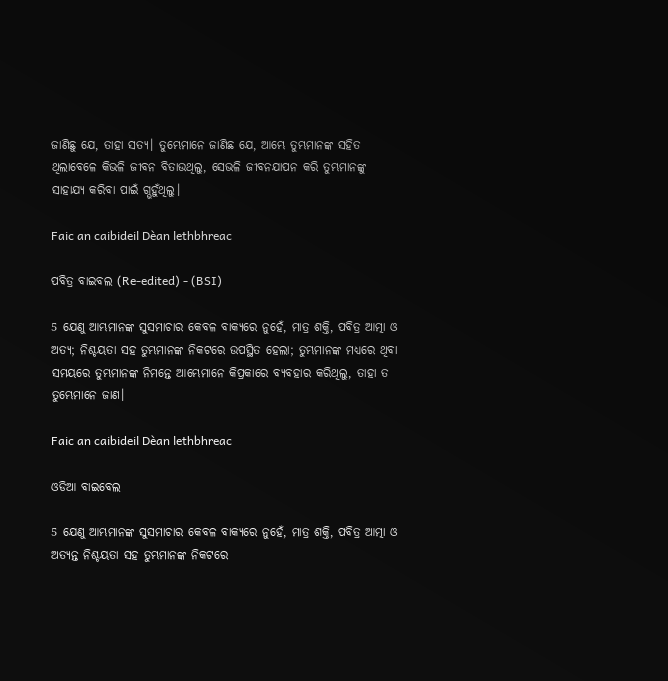ଜାଣିଛୁ ଯେ, ତାହା ସତ୍ୟ। ତୁମ୍ଭେମାନେ ଜାଣିଛ ଯେ, ଆମ୍ଭେ ତୁମ୍ଭମାନଙ୍କ ସହିତ ଥିଲାବେଳେ କିଭଳି ଜୀବନ ବିତାଉଥିଲୁ, ସେଭଳି ଜୀବନଯାପନ କରି ତୁମ୍ଭମାନଙ୍କୁ ସାହାଯ୍ୟ କରିବା ପାଇଁ ଗ୍ଭହୁଁଥିଲୁ।

Faic an caibideil Dèan lethbhreac

ପବିତ୍ର ବାଇବଲ (Re-edited) - (BSI)

5 ଯେଣୁ ଆମ୍ଭମାନଙ୍କ ସୁସମାଚାର କେବଳ ବାକ୍ୟରେ ନୁହେଁ, ମାତ୍ର ଶକ୍ତି, ପବିତ୍ର ଆତ୍ମା ଓ ଅତ୍ୟ; ନିଶ୍ଚୟତା ସହ ତୁମ୍ଭମାନଙ୍କ ନିକଟରେ ଉପସ୍ଥିତ ହେଲା; ତୁମ୍ଭମାନଙ୍କ ମଧ୍ୟରେ ଥିବା ସମୟରେ ତୁମ୍ଭମାନଙ୍କ ନିମନ୍ତେ ଆମ୍ଭେମାନେ କିପ୍ରକାରେ ବ୍ୟବହାର କରିଥିଲୁ, ତାହା ତ ତୁମ୍ଭେମାନେ ଜାଣ।

Faic an caibideil Dèan lethbhreac

ଓଡିଆ ବାଇବେଲ

5 ଯେଣୁ ଆମ୍ଭମାନଙ୍କ ସୁସମାଚାର କେବଳ ବାକ୍ୟରେ ନୁହେଁ, ମାତ୍ର ଶକ୍ତି, ପବିତ୍ର ଆତ୍ମା ଓ ଅତ୍ୟନ୍ତ ନିଶ୍ଚୟତା ସହ ତୁମ୍ଭମାନଙ୍କ ନିକଟରେ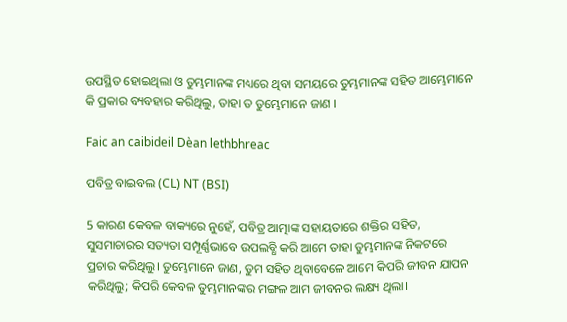ଉପସ୍ଥିତ ହୋଇଥିଲା ଓ ତୁମ୍ଭମାନଙ୍କ ମଧ୍ୟରେ ଥିବା ସମୟରେ ତୁମ୍ଭମାନଙ୍କ ସହିତ ଆମ୍ଭେମାନେ କି ପ୍ରକାର ବ୍ୟବହାର କରିଥିଲୁ, ତାହା ତ ତୁମ୍ଭେମାନେ ଜାଣ ।

Faic an caibideil Dèan lethbhreac

ପବିତ୍ର ବାଇବଲ (CL) NT (BSI)

5 କାରଣ କେବଳ ବାକ୍ୟରେ ନୁହେଁ, ପବିତ୍ର ଆତ୍ମାଙ୍କ ସହାୟତାରେ ଶକ୍ତିର ସହିତ, ସୁସମାଚାରର ସତ୍ୟତା ସମ୍ପୂର୍ଣ୍ଣଭାବେ ଉପଲବ୍ଧି କରି ଆମେ ତାହା ତୁମ୍ଭମାନଙ୍କ ନିକଟରେ ପ୍ରଚାର କରିଥିଲୁ। ତୁମ୍ଭେମାନେ ଜାଣ, ତୁମ ସହିତ ଥିବାବେଳେ ଆମେ କିପରି ଜୀବନ ଯାପନ କରିଥିଲୁ; କିପରି କେବଳ ତୁମ୍ଭମାନଙ୍କର ମଙ୍ଗଳ ଆମ ଜୀବନର ଲକ୍ଷ୍ୟ ଥିଲା।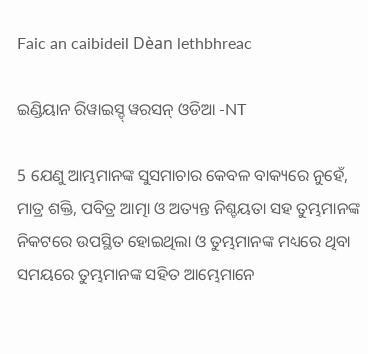Faic an caibideil Dèan lethbhreac

ଇଣ୍ଡିୟାନ ରିୱାଇସ୍ଡ୍ ୱରସନ୍ ଓଡିଆ -NT

5 ଯେଣୁ ଆମ୍ଭମାନଙ୍କ ସୁସମାଚାର କେବଳ ବାକ୍ୟରେ ନୁହେଁ, ମାତ୍ର ଶକ୍ତି, ପବିତ୍ର ଆତ୍ମା ଓ ଅତ୍ୟନ୍ତ ନିଶ୍ଚୟତା ସହ ତୁମ୍ଭମାନଙ୍କ ନିକଟରେ ଉପସ୍ଥିତ ହୋଇଥିଲା ଓ ତୁମ୍ଭମାନଙ୍କ ମଧ୍ୟରେ ଥିବା ସମୟରେ ତୁମ୍ଭମାନଙ୍କ ସହିତ ଆମ୍ଭେମାନେ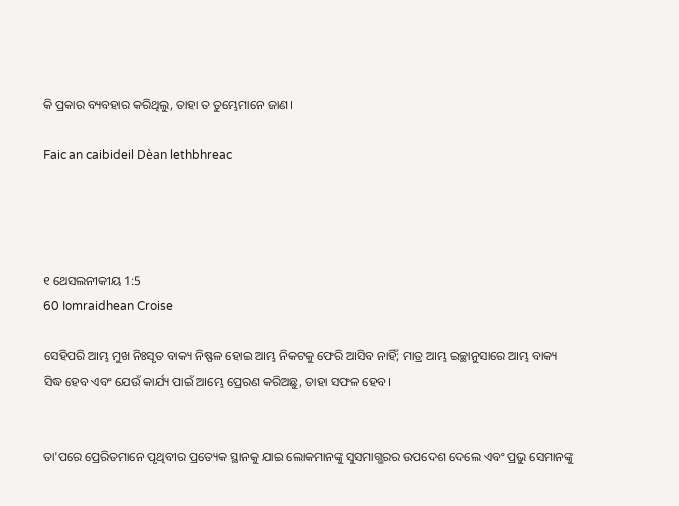କି ପ୍ରକାର ବ୍ୟବହାର କରିଥିଲୁ, ତାହା ତ ତୁମ୍ଭେମାନେ ଜାଣ।

Faic an caibideil Dèan lethbhreac




୧ ଥେସଲନୀକୀୟ 1:5
60 Iomraidhean Croise

ସେହିପରି ଆମ୍ଭ ମୁଖ ନିଃସୃତ ବାକ୍ୟ ନିଷ୍ଫଳ ହୋଇ ଆମ୍ଭ ନିକଟକୁ ଫେରି ଆସିବ ନାହିଁ; ମାତ୍ର ଆମ୍ଭ ଇଚ୍ଛାନୁସାରେ ଆମ୍ଭ ବାକ୍ୟ ସିଦ୍ଧ ହେବ ଏବଂ ଯେଉଁ କାର୍ଯ୍ୟ ପାଇଁ ଆମ୍ଭେ ପ୍ରେରଣ କରିଅଛୁ, ତାହା ସଫଳ ହେବ।


ତା'ପରେ ପ୍ରେରିତମାନେ ପୃଥିବୀର ପ୍ରତ୍ୟେକ ସ୍ଥାନକୁ ଯାଇ ଲୋକମାନଙ୍କୁ ସୁସମାଗ୍ଭରର ଉପଦେଶ ଦେଲେ ଏବଂ ପ୍ରଭୁ ସେମାନଙ୍କୁ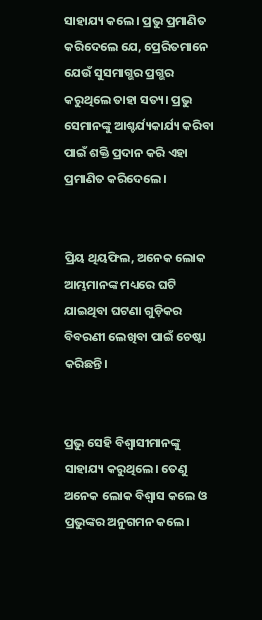ସାହାଯ୍ୟ କଲେ। ପ୍ରଭୁ ପ୍ରମାଣିତ କରିଦେଲେ ଯେ, ପ୍ରେରିତମାନେ ଯେଉଁ ସୁସମାଗ୍ଭର ପ୍ରଗ୍ଭର କରୁଥିଲେ ତାହା ସତ୍ୟ। ପ୍ରଭୁ ସେମାନଙ୍କୁ ଆଶ୍ଚର୍ଯ୍ୟକାର୍ଯ୍ୟ କରିବା ପାଇଁ ଶକ୍ତି ପ୍ରଦାନ କରି ଏହା ପ୍ରମାଣିତ କରିଦେଲେ।


ପ୍ରିୟ ଥିୟଫିଲ, ଅନେକ ଲୋକ ଆମ୍ଭମାନଙ୍କ ମଧ୍ୟରେ ଘଟି ଯାଇଥିବା ଘଟଣା ଗୁଡ଼ିକର ବିବରଣୀ ଲେଖିବା ପାଇଁ ଚେଷ୍ଟା କରିଛନ୍ତି।


ପ୍ରଭୁ ସେହି ବିଶ୍ୱାସୀମାନଙ୍କୁ ସାହାଯ୍ୟ କରୁଥିଲେ। ତେଣୁ ଅନେକ ଲୋକ ବିଶ୍ୱାସ କଲେ ଓ ପ୍ରଭୁଙ୍କର ଅନୁଗମନ କଲେ।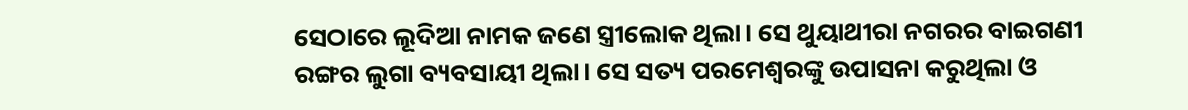ସେଠାରେ ଲୂଦିଆ ନାମକ ଜଣେ ସ୍ତ୍ରୀଲୋକ ଥିଲା। ସେ ଥୁୟାଥୀରା ନଗରର ବାଇଗଣୀ ରଙ୍ଗର ଲୁଗା ବ୍ୟବସାୟୀ ଥିଲା। ସେ ସତ୍ୟ ପରମେଶ୍ୱରଙ୍କୁ ଉପାସନା କରୁଥିଲା ଓ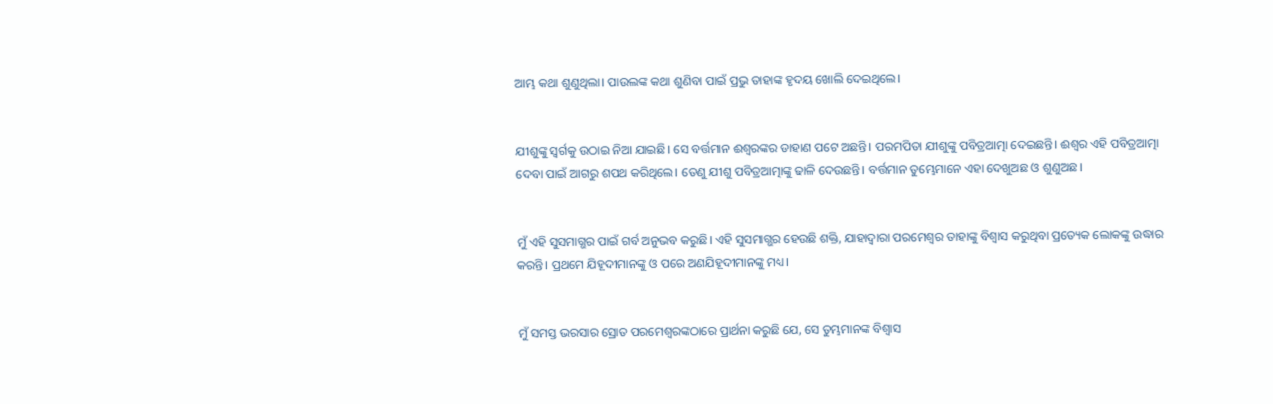ଆମ୍ଭ କଥା ଶୁଣୁଥିଲା। ପାଉଲଙ୍କ କଥା ଶୁଣିବା ପାଇଁ ପ୍ରଭୁ ତାହାଙ୍କ ହୃଦୟ ଖୋଲି ଦେଇଥିଲେ।


ଯୀଶୁଙ୍କୁ ସ୍ୱର୍ଗକୁ ଉଠାଇ ନିଆ ଯାଇଛି। ସେ ବର୍ତ୍ତମାନ ଈଶ୍ୱରଙ୍କର ଡାହାଣ ପଟେ ଅଛନ୍ତି। ପରମପିତା ଯୀଶୁଙ୍କୁ ପବିତ୍ରଆତ୍ମା ଦେଇଛନ୍ତି। ଈଶ୍ୱର ଏହି ପବିତ୍ରଆତ୍ମା ଦେବା ପାଇଁ ଆଗରୁ ଶପଥ କରିଥିଲେ। ତେଣୁ ଯୀଶୁ ପବିତ୍ରଆତ୍ମାଙ୍କୁ ଢାଳି ଦେଉଛନ୍ତି। ବର୍ତ୍ତମାନ ତୁମ୍ଭେମାନେ ଏହା ଦେଖୁଅଛ ଓ ଶୁଣୁଅଛ।


ମୁଁ ଏହି ସୁସମାଗ୍ଭର ପାଇଁ ଗର୍ବ ଅନୁଭବ କରୁଛି। ଏହି ସୁସମାଗ୍ଭର ହେଉଛି ଶକ୍ତି, ଯାହାଦ୍ୱାରା ପରମେଶ୍ୱର ତାହାଙ୍କୁ ବିଶ୍ୱାସ କରୁଥିବା ପ୍ରତ୍ୟେକ ଲୋକଙ୍କୁ ଉଦ୍ଧାର କରନ୍ତି। ପ୍ରଥମେ ଯିହୂଦୀମାନଙ୍କୁ ଓ ପରେ ଅଣଯିହୂଦୀମାନଙ୍କୁ ମଧ୍ୟ।


ମୁଁ ସମସ୍ତ ଭରସାର ସ୍ରୋତ ପରମେଶ୍ୱରଙ୍କଠାରେ ପ୍ରାର୍ଥନା କରୁଛି ଯେ, ସେ ତୁମ୍ଭମାନଙ୍କ ବିଶ୍ୱାସ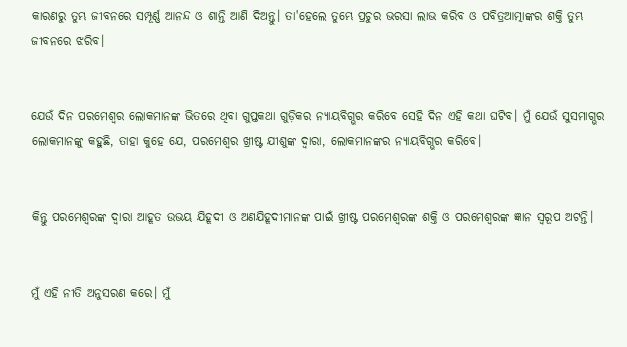କାରଣରୁ ତୁମ୍ଭ ଜୀବନରେ ସମ୍ପୂର୍ଣ୍ଣ ଆନନ୍ଦ ଓ ଶାନ୍ତି ଆଣି ଦିଅନ୍ତୁ। ତା'ହେଲେ ତୁମ୍ଭେ ପ୍ରଚୁର ଭରସା ଲାଭ କରିବ ଓ ପବିତ୍ରଆତ୍ମାଙ୍କର ଶକ୍ତି ତୁମ୍ଭ ଜୀବନରେ ଝରିବ।


ଯେଉଁ ଦିନ ପରମେଶ୍ୱର ଲୋକମାନଙ୍କ ଭିତରେ ଥିବା ଗୁପ୍ତକଥା ଗୁଡ଼ିକର ନ୍ୟାୟବିଗ୍ଭର କରିବେ ସେହି ଦିନ ଏହି କଥା ଘଟିବ। ମୁଁ ଯେଉଁ ସୁସମାଗ୍ଭର ଲୋକମାନଙ୍କୁ କହୁଛି, ତାହା କୁହେ ଯେ, ପରମେଶ୍ୱର ଖ୍ରୀଷ୍ଟ ଯୀଶୁଙ୍କ ଦ୍ୱାରା, ଲୋକମାନଙ୍କର ନ୍ୟାୟବିଗ୍ଭର କରିବେ।


କିନ୍ତୁ ପରମେଶ୍ୱରଙ୍କ ଦ୍ୱାରା ଆହୂତ ଉଭୟ ଯିହୂଦୀ ଓ ଅଣଯିହୂଦୀମାନଙ୍କ ପାଇଁ ଖ୍ରୀଷ୍ଟ ପରମେଶ୍ୱରଙ୍କ ଶକ୍ତି ଓ ପରମେଶ୍ୱରଙ୍କ ଜ୍ଞାନ ସ୍ୱରୂପ ଅଟନ୍ତି।


ମୁଁ ଏହି ନୀତି ଅନୁସରଣ କରେ। ମୁଁ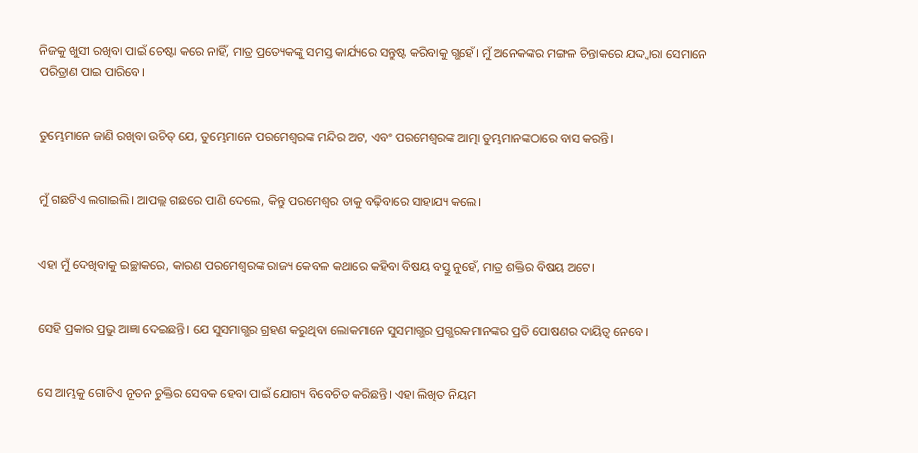ନିଜକୁ ଖୁସୀ ରଖିବା ପାଇଁ ଚେଷ୍ଟା କରେ ନାହିଁ, ମାତ୍ର ପ୍ରତ୍ୟେକଙ୍କୁ ସମସ୍ତ କାର୍ଯ୍ୟରେ ସନ୍ତୁଷ୍ଟ କରିବାକୁ ଗ୍ଭହେଁ। ମୁଁ ଅନେକଙ୍କର ମଙ୍ଗଳ ଚିନ୍ତାକରେ ଯଦ୍ଦ୍ୱାରା ସେମାନେ ପରିତ୍ରାଣ ପାଇ ପାରିବେ।


ତୁମ୍ଭେମାନେ ଜାଣି ରଖିବା ଉଚିତ୍ ଯେ, ତୁମ୍ଭେମାନେ ପରମେଶ୍ୱରଙ୍କ ମନ୍ଦିର ଅଟ, ଏବଂ ପରମେଶ୍ୱରଙ୍କ ଆତ୍ମା ତୁମ୍ଭମାନଙ୍କଠାରେ ବାସ କରନ୍ତି।


ମୁଁ ଗଛଟିଏ ଲଗାଇଲି। ଆପଲ୍ଲ ଗଛରେ ପାଣି ଦେଲେ, କିନ୍ତୁ ପରମେଶ୍ୱର ତାକୁ ବଢ଼ିବାରେ ସାହାଯ୍ୟ କଲେ।


ଏହା ମୁଁ ଦେଖିବାକୁ ଇଚ୍ଛାକରେ, କାରଣ ପରମେଶ୍ୱରଙ୍କ ରାଜ୍ୟ କେବଳ କଥାରେ କହିବା ବିଷୟ ବସ୍ତୁ ନୁହେଁ, ମାତ୍ର ଶକ୍ତିର ବିଷୟ ଅଟେ।


ସେହି ପ୍ରକାର ପ୍ରଭୁ ଆଜ୍ଞା ଦେଇଛନ୍ତି। ଯେ ସୁସମାଗ୍ଭର ଗ୍ରହଣ କରୁଥିବା ଲୋକମାନେ ସୁସମାଗ୍ଭର ପ୍ରଗ୍ଭରକମାନଙ୍କର ପ୍ରତି ପୋଷଣର ଦାୟିତ୍ୱ ନେବେ।


ସେ ଆମ୍ଭକୁ ଗୋଟିଏ ନୂତନ ଚୁକ୍ତିର ସେବକ ହେବା ପାଇଁ ଯୋଗ୍ୟ ବିବେଚିତ କରିଛନ୍ତି। ଏହା ଲିଖିତ ନିୟମ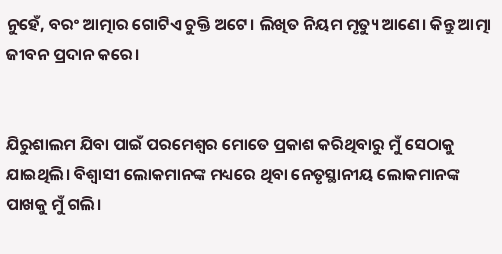ନୁହେଁ, ବରଂ ଆତ୍ମାର ଗୋଟିଏ ଚୁକ୍ତି ଅଟେ। ଲିଖିତ ନିୟମ ମୃତ୍ୟୁ ଆଣେ। କିନ୍ତୁ ଆତ୍ମା ଜୀବନ ପ୍ରଦାନ କରେ।


ଯିରୁଶାଲମ ଯିବା ପାଇଁ ପରମେଶ୍ୱର ମୋତେ ପ୍ରକାଶ କରିଥିବାରୁ ମୁଁ ସେଠାକୁ ଯାଇଥିଲି। ବିଶ୍ୱାସୀ ଲୋକମାନଙ୍କ ମଧ୍ୟରେ ଥିବା ନେତୃସ୍ଥାନୀୟ ଲୋକମାନଙ୍କ ପାଖକୁ ମୁଁ ଗଲି।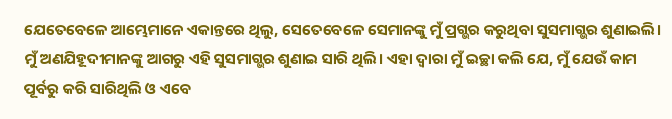ଯେତେବେଳେ ଆମ୍ଭେମାନେ ଏକାନ୍ତରେ ଥିଲୁ, ସେତେବେଳେ ସେମାନଙ୍କୁ ମୁଁ ପ୍ରଗ୍ଭର କରୁଥିବା ସୁସମାଗ୍ଭର ଶୁଣାଇଲି। ମୁଁ ଅଣଯିହୂଦୀମାନଙ୍କୁ ଆଗରୁ ଏହି ସୁସମାଗ୍ଭର ଶୁଣାଇ ସାରି ଥିଲି। ଏହା ଦ୍ୱାରା ମୁଁ ଇଚ୍ଛା କଲି ଯେ, ମୁଁ ଯେଉଁ କାମ ପୂର୍ବରୁ କରି ସାରିଥିଲି ଓ ଏବେ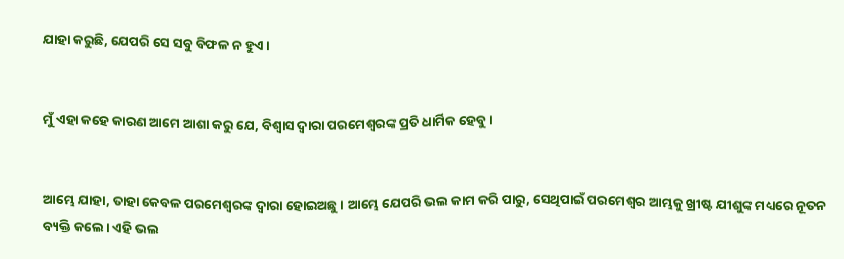ଯାହା କରୁଛି, ଯେପରି ସେ ସବୁ ବିଫଳ ନ ହୁଏ।


ମୁଁ ଏହା କହେ କାରଣ ଆମେ ଆଶା କରୁ ଯେ, ବିଶ୍ୱାସ ଦ୍ୱାରା ପରମେଶ୍ୱରଙ୍କ ପ୍ରତି ଧାର୍ମିକ ହେବୁ।


ଆମ୍ଭେ ଯାହା, ତାହା କେବଳ ପରମେଶ୍ୱରଙ୍କ ଦ୍ୱାରା ହୋଇଅଛୁ। ଆମ୍ଭେ ଯେପରି ଭଲ କାମ କରି ପାରୁ, ସେଥିପାଇଁ ପରମେଶ୍ୱର ଆମ୍ଭକୁ ଖ୍ରୀଷ୍ଟ ଯୀଶୁଙ୍କ ମଧ୍ୟରେ ନୂତନ ବ୍ୟକ୍ତି କଲେ। ଏହି ଭଲ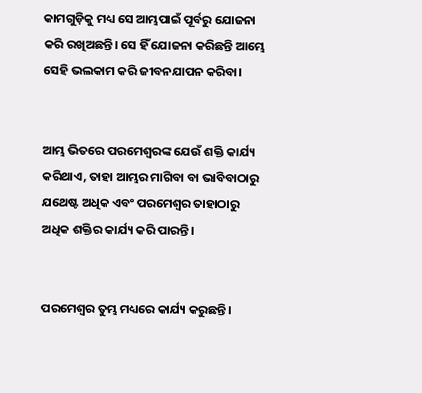କାମଗୁଡ଼ିକୁ ମଧ୍ୟ ସେ ଆମ୍ଭପାଇଁ ପୂର୍ବରୁ ଯୋଜନା କରି ରଖିଅଛନ୍ତି। ସେ ହିଁ ଯୋଜନା କରିଛନ୍ତି ଆମ୍ଭେ ସେହି ଭଲକାମ କରି ଜୀବନଯାପନ କରିବା।


ଆମ୍ଭ ଭିତରେ ପରମେଶ୍ୱରଙ୍କ ଯେଉଁ ଶକ୍ତି କାର୍ଯ୍ୟ କରିଥାଏ, ତାହା ଆମ୍ଭର ମାଗିବା ବା ଭାବିବାଠାରୁ ଯଥେଷ୍ଟ ଅଧିକ ଏବଂ ପରମେଶ୍ୱର ତାହାଠାରୁ ଅଧିକ ଶକ୍ତିର କାର୍ଯ୍ୟ କରି ପାରନ୍ତି।


ପରମେଶ୍ୱର ତୁମ୍ଭ ମଧ୍ୟରେ କାର୍ଯ୍ୟ କରୁଛନ୍ତି।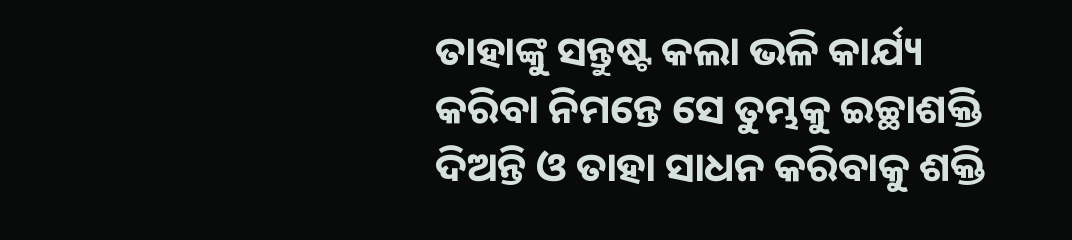ତାହାଙ୍କୁ ସନ୍ତୁଷ୍ଟ କଲା ଭଳି କାର୍ଯ୍ୟ କରିବା ନିମନ୍ତେ ସେ ତୁମ୍ଭକୁ ଇଚ୍ଛାଶକ୍ତି ଦିଅନ୍ତି ଓ ତାହା ସାଧନ କରିବାକୁ ଶକ୍ତି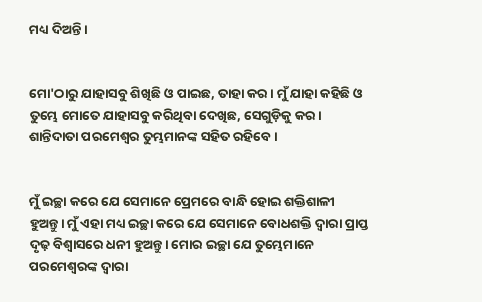ମଧ୍ୟ ଦିଅନ୍ତି।


ମୋ'ଠାରୁ ଯାହାସବୁ ଶିଖିଛି ଓ ପାଇଛ, ତାହା କର। ମୁଁ ଯାହା କହିଛି ଓ ତୁମ୍ଭେ ମୋତେ ଯାହାସବୁ କରିଥିବା ଦେଖିଛ, ସେଗୁଡ଼ିକୁ କର। ଶାନ୍ତିଦାତା ପରମେଶ୍ୱର ତୁମ୍ଭମାନଙ୍କ ସହିତ ରହିବେ।


ମୁଁ ଇଚ୍ଛା କରେ ଯେ ସେମାନେ ପ୍ରେମରେ ବାନ୍ଧି ହୋଇ ଶକ୍ତିଶାଳୀ ହୁଅନ୍ତୁ। ମୁଁ ଏହା ମଧ୍ୟ ଇଚ୍ଛା କରେ ଯେ ସେମାନେ ବୋଧଶକ୍ତି ଦ୍ୱାରା ପ୍ରାପ୍ତ ଦୃଢ଼ ବିଶ୍ୱାସରେ ଧନୀ ହୁଅନ୍ତୁ। ମୋର ଇଚ୍ଛା ଯେ ତୁମ୍ଭେମାନେ ପରମେଶ୍ୱରଙ୍କ ଦ୍ୱାରା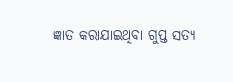ଜ୍ଞାତ କରାଯାଇଥିବା ଗୁପ୍ତ ସତ୍ୟ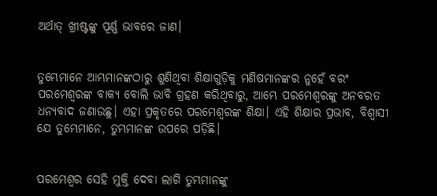ଅର୍ଥାତ୍ ଖ୍ରୀଷ୍ଟଙ୍କୁ ପୂର୍ଣ୍ଣ ଭାବରେ ଜାଣ।


ତୁମ୍ଭେମାନେ ଆମ୍ଭମାନଙ୍କଠାରୁ ଶୁଣିଥିବା ଶିକ୍ଷାଗୁଡ଼ିକୁ ମଣିଷମାନଙ୍କର ନୁହେଁ ବରଂ ପରମେଶ୍ୱରଙ୍କ ବାକ୍ୟ ବୋଲି ଭାବି ଗ୍ରହଣ କରିଥିବାରୁ, ଆମ୍ଭେ ପରମେଶ୍ୱରଙ୍କୁ ଅନବରତ ଧନ୍ୟବାଦ ଜଣାଉଛୁ। ଏହା ପ୍ରକୃତରେ ପରମେଶ୍ୱରଙ୍କ ଶିକ୍ଷା। ଏହି ଶିକ୍ଷାର ପ୍ରଭାବ, ବିଶ୍ୱାସୀ ଯେ ତୁମ୍ଭେମାନେ, ତୁମ୍ଭମାନଙ୍କ ଉପରେ ପଡ଼ିଛି।


ପରମେଶ୍ୱର ସେହି ମୁକ୍ତି ଦେବା ଲାଗି ତୁମ୍ଭମାନଙ୍କୁ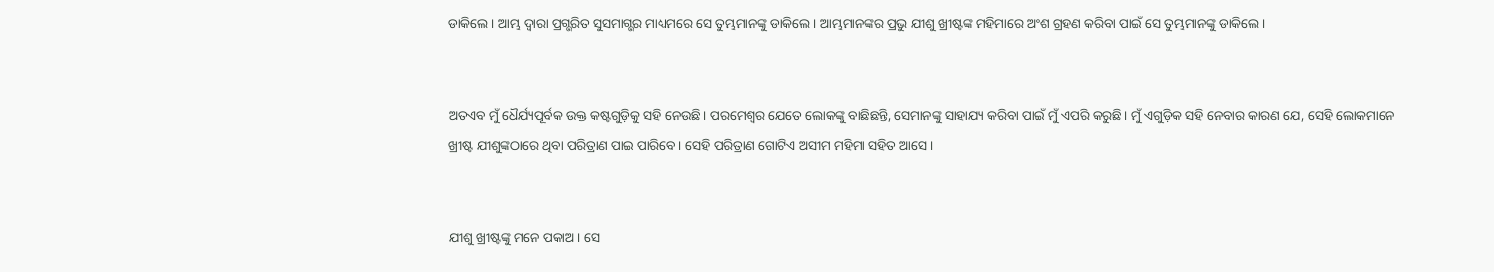ଡାକିଲେ। ଆମ୍ଭ ଦ୍ୱାରା ପ୍ରଗ୍ଭରିତ ସୁସମାଗ୍ଭର ମାଧ୍ୟମରେ ସେ ତୁମ୍ଭମାନଙ୍କୁ ଡାକିଲେ। ଆମ୍ଭମାନଙ୍କର ପ୍ରଭୁ ଯୀଶୁ ଖ୍ରୀଷ୍ଟଙ୍କ ମହିମାରେ ଅଂଶ ଗ୍ରହଣ କରିବା ପାଇଁ ସେ ତୁମ୍ଭମାନଙ୍କୁ ଡାକିଲେ।


ଅତଏବ ମୁଁ ଧୈର୍ଯ୍ୟପୂର୍ବକ ଉକ୍ତ କଷ୍ଟଗୁଡ଼ିକୁ ସହି ନେଉଛି। ପରମେଶ୍ୱର ଯେତେ ଲୋକଙ୍କୁ ବାଛିଛନ୍ତି, ସେମାନଙ୍କୁ ସାହାଯ୍ୟ କରିବା ପାଇଁ ମୁଁ ଏପରି କରୁଛି। ମୁଁ ଏଗୁଡ଼ିକ ସହି ନେବାର କାରଣ ଯେ, ସେହି ଲୋକମାନେ ଖ୍ରୀଷ୍ଟ ଯୀଶୁଙ୍କଠାରେ ଥିବା ପରିତ୍ରାଣ ପାଇ ପାରିବେ। ସେହି ପରିତ୍ରାଣ ଗୋଟିଏ ଅସୀମ ମହିମା ସହିତ ଆସେ।


ଯୀଶୁ ଖ୍ରୀଷ୍ଟଙ୍କୁ ମନେ ପକାଅ। ସେ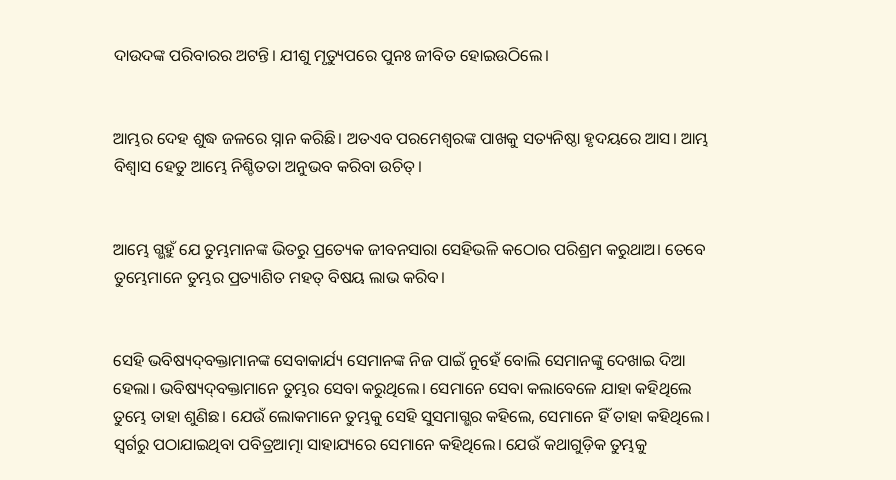ଦାଉଦଙ୍କ ପରିବାରର ଅଟନ୍ତି। ଯୀଶୁ ମୃତ୍ୟୁପରେ ପୁନଃ ଜୀବିତ ହୋଇଉଠିଲେ।


ଆମ୍ଭର ଦେହ ଶୁଦ୍ଧ ଜଳରେ ସ୍ନାନ କରିଛି। ଅତଏବ ପରମେଶ୍ୱରଙ୍କ ପାଖକୁ ସତ୍ୟନିଷ୍ଠା ହୃଦୟରେ ଆସ। ଆମ୍ଭ ବିଶ୍ୱାସ ହେତୁ ଆମ୍ଭେ ନିଶ୍ଚିତତା ଅନୁଭବ କରିବା ଉଚିତ୍।


ଆମ୍ଭେ ଗ୍ଭହୁଁ ଯେ ତୁମ୍ଭମାନଙ୍କ ଭିତରୁ ପ୍ରତ୍ୟେକ ଜୀବନସାରା ସେହିଭଳି କଠୋର ପରିଶ୍ରମ କରୁଥାଅ। ତେବେ ତୁମ୍ଭେମାନେ ତୁମ୍ଭର ପ୍ରତ୍ୟାଶିତ ମହତ୍ ବିଷୟ ଲାଭ କରିବ।


ସେହି ଭବିଷ୍ୟ‌‌ଦ୍‌‌‌‌ବକ୍ତାମାନଙ୍କ ସେବାକାର୍ଯ୍ୟ ସେମାନଙ୍କ ନିଜ ପାଇଁ ନୁହେଁ ବୋଲି ସେମାନଙ୍କୁ ଦେଖାଇ ଦିଆ ହେଲା। ଭବିଷ୍ୟ‌‌ଦ୍‌‌‌‌ବକ୍ତାମାନେ ତୁମ୍ଭର ସେବା କରୁଥିଲେ। ସେମାନେ ସେବା କଲାବେଳେ ଯାହା କହିଥିଲେ ତୁମ୍ଭେ ତାହା ଶୁଣିଛ। ଯେଉଁ ଲୋକମାନେ ତୁମ୍ଭକୁ ସେହି ସୁସମାଗ୍ଭର କହିଲେ, ସେମାନେ ହିଁ ତାହା କହିଥିଲେ। ସ୍ୱର୍ଗରୁ ପଠାଯାଇଥିବା ପବିତ୍ରଆତ୍ମା ସାହାଯ୍ୟରେ ସେମାନେ କହିଥିଲେ। ଯେଉଁ କଥାଗୁଡ଼ିକ ତୁମ୍ଭକୁ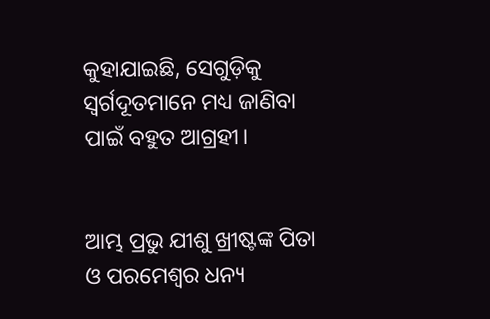କୁହାଯାଇଛି, ସେଗୁଡ଼ିକୁ ସ୍ୱର୍ଗଦୂତମାନେ ମଧ୍ୟ ଜାଣିବା ପାଇଁ ବହୁତ ଆଗ୍ରହୀ।


ଆମ୍ଭ ପ୍ରଭୁ ଯୀଶୁ ଖ୍ରୀଷ୍ଟଙ୍କ ପିତା ଓ ପରମେଶ୍ୱର ଧନ୍ୟ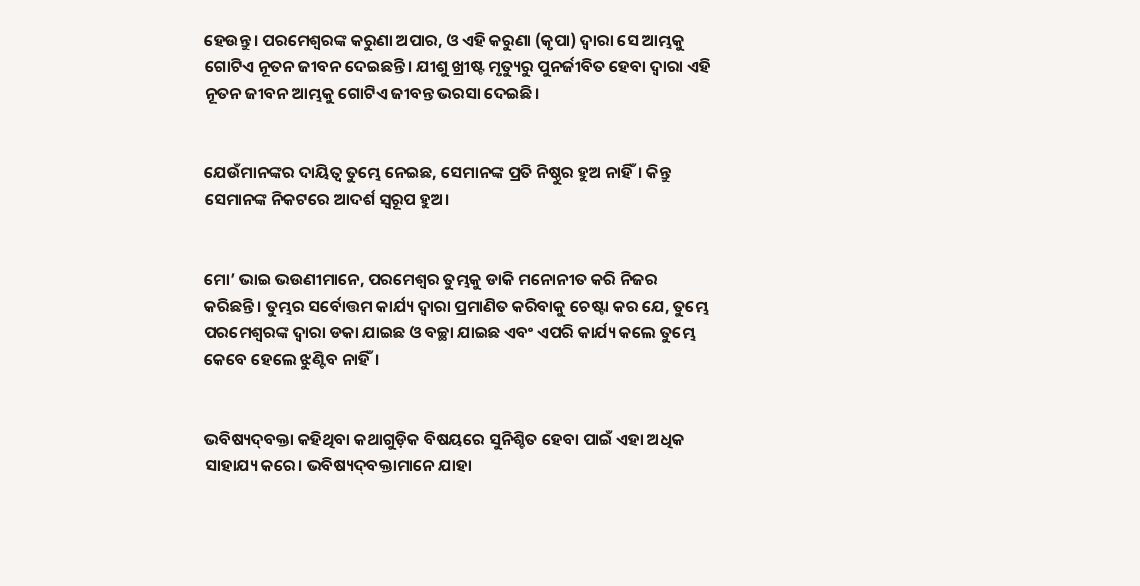ହେଉନ୍ତୁ। ପରମେଶ୍ୱରଙ୍କ କରୁଣା ଅପାର, ଓ ଏହି କରୁଣା (କୃପା) ଦ୍ୱାରା ସେ ଆମ୍ଭକୁ ଗୋଟିଏ ନୂତନ ଜୀବନ ଦେଇଛନ୍ତି। ଯୀଶୁ ଖ୍ରୀଷ୍ଟ ମୃତ୍ୟୁରୁ ପୁନର୍ଜୀବିତ ହେବା ଦ୍ୱାରା ଏହି ନୂତନ ଜୀବନ ଆମ୍ଭକୁ ଗୋଟିଏ ଜୀବନ୍ତ ଭରସା ଦେଇଛି।


ଯେଉଁମାନଙ୍କର ଦାୟିତ୍ୱ ତୁମ୍ଭେ ନେଇଛ, ସେମାନଙ୍କ ପ୍ରତି ନିଷ୍ଠୁର ହୁଅ ନାହିଁ। କିନ୍ତୁ ସେମାନଙ୍କ ନିକଟରେ ଆଦର୍ଶ ସ୍ୱରୂପ ହୁଅ।


ମୋ’ ଭାଇ ଭଉଣୀମାନେ, ପରମେଶ୍ୱର ତୁମ୍ଭକୁ ଡାକି ମନୋନୀତ କରି ନିଜର କରିଛନ୍ତି। ତୁମ୍ଭର ସର୍ବୋତ୍ତମ କାର୍ଯ୍ୟ ଦ୍ୱାରା ପ୍ରମାଣିତ କରିବାକୁ ଚେଷ୍ଟା କର ଯେ, ତୁମ୍ଭେ ପରମେଶ୍ୱରଙ୍କ ଦ୍ୱାରା ଡକା ଯାଇଛ ଓ ବଚ୍ଛା ଯାଇଛ ଏବଂ ଏପରି କାର୍ଯ୍ୟ କଲେ ତୁମ୍ଭେ କେବେ ହେଲେ ଝୁଣ୍ଟିବ ନାହିଁ।


ଭବିଷ୍ୟ‌‌ଦ୍‌‌‌‌ବକ୍ତା କହିଥିବା କଥାଗୁଡ଼ିକ ବିଷୟରେ ସୁନିଶ୍ଚିତ ହେବା ପାଇଁ ଏହା ଅଧିକ ସାହାଯ୍ୟ କରେ। ଭବିଷ୍ୟ‌‌ଦ୍‌‌‌‌ବକ୍ତାମାନେ ଯାହା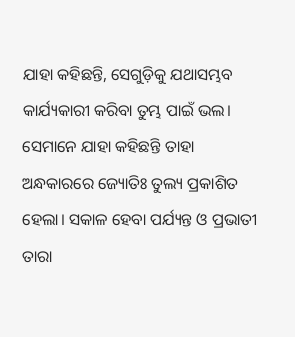ଯାହା କହିଛନ୍ତି, ସେଗୁଡ଼ିକୁ ଯଥାସମ୍ଭବ କାର୍ଯ୍ୟକାରୀ କରିବା ତୁମ୍ଭ ପାଇଁ ଭଲ। ସେମାନେ ଯାହା କହିଛନ୍ତି ତାହା ଅନ୍ଧକାରରେ ଜ୍ୟୋତିଃ ତୁଲ୍ୟ ପ୍ରକାଶିତ ହେଲା। ସକାଳ ହେବା ପର୍ଯ୍ୟନ୍ତ ଓ ପ୍ରଭାତୀ ତାରା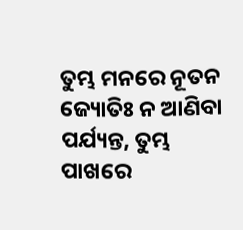ତୁମ୍ଭ ମନରେ ନୂତନ ଜ୍ୟୋତିଃ ନ ଆଣିବା ପର୍ଯ୍ୟନ୍ତ, ତୁମ୍ଭ ପାଖରେ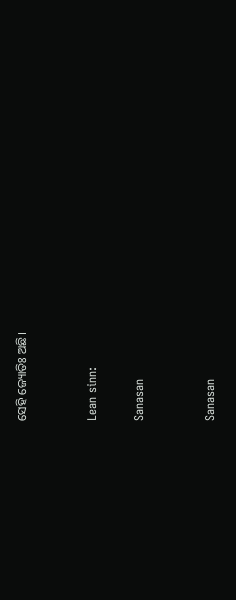ସେହି ଜ୍ୟୋତିଃ ଅଛି।


Lean sinn:

Sanasan


Sanasan